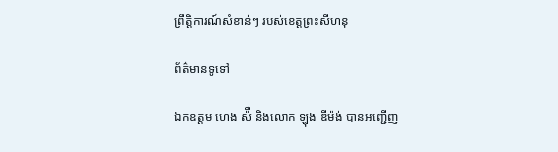ព្រឹត្តិការណ៍សំខាន់ៗ របស់ខេត្តព្រះសីហនុ

ព័ត៌មានទូទៅ

ឯកឧត្តម ហេង ស៉ឺ និងលោក ឡុង ឌីម៉ង់ បានអញ្ជើញ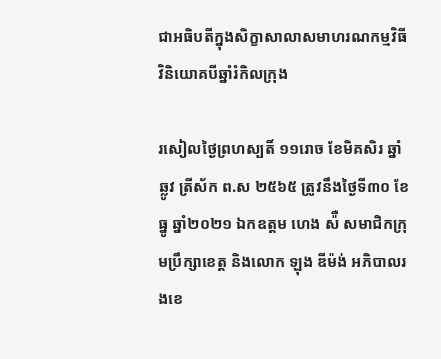ជាអធិបតីក្នុងសិក្ខាសាលាសមាហរណកម្មវិធីវិនិយោគបីឆ្នាំរំកិលក្រុង

រសៀលថ្ងៃព្រហស្បតិ៍ ១១រោច ខែមិគសិរ ឆ្នាំឆ្លូវ ត្រីស័ក ព.ស ២៥៦៥ ត្រូវនឹងថ្ងៃទី៣០ ខែធ្នូ ឆ្នាំ២០២១ ឯកឧត្តម ហេង ស៉ឺ សមាជិកក្រុមប្រឹក្សាខេត្ត និងលោក ឡុង ឌីម៉ង់ អភិបាលរងខេ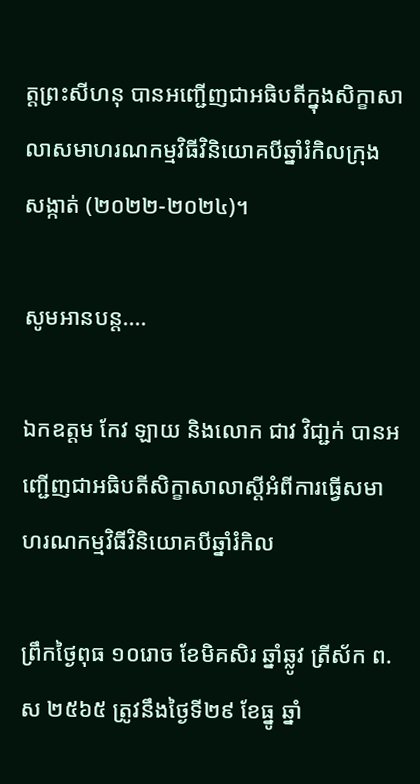ត្តព្រះសីហនុ បានអញ្ជើញជាអធិបតីក្នុងសិក្ខាសាលាសមាហរណកម្មវិធីវិនិយោគបីឆ្នាំរំកិលក្រុង សង្កាត់ (២០២២-២០២៤)។

សូមអានបន្ត....

ឯកឧត្តម កែវ ឡាយ និងលោក ជាវ វិជា្ជក់ បានអញ្ជើញជាអធិបតីសិក្ខាសាលាស្ដីអំពីការធ្វេីសមាហរណកម្មវិធីវិនិយោគបីឆ្នាំរំកិល

ព្រឹកថ្ងៃពុធ ១០រោច ខែមិគសិរ ឆ្នាំឆ្លូវ ត្រីស័ក ព.ស ២៥៦៥ ត្រូវនឹងថ្ងៃទី២៩ ខែធ្នូ ឆ្នាំ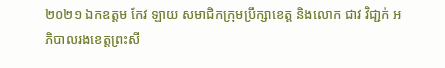២០២១ ឯកឧត្តម កែវ ឡាយ សមាជិកក្រុមប្រឹក្សាខេត្ត និងលោក ជាវ វិជា្ជក់ អភិបាលរងខេត្តព្រះសី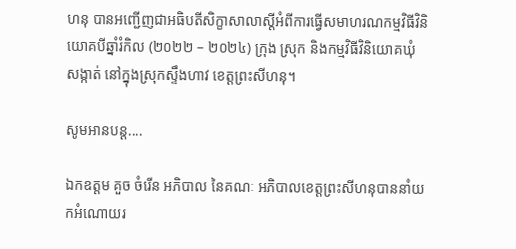ហនុ បានអញ្ជើញជាអធិបតីសិក្ខាសាលាស្ដីអំពីការធ្វេីសមាហរណកម្មវិធីវិនិយោគបីឆ្នាំរំកិល (២០២២ – ២០២៤) ក្រុង ស្រុក និងកម្មវិធីវិនិយោគឃុំ សង្កាត់ នៅក្នុងស្រុកស្ទឹងហាវ ខេត្តព្រះសីហនុ។

សូមអានបន្ត....

ឯកឧត្តម គួច ចំរើន អភិបាល នៃគណៈ អភិបាលខេត្តព្រះសីហនុបាននាំយកអំណោយរ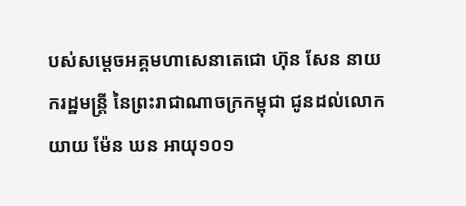បស់សម្ដេចអគ្គមហាសេនាតេជោ ហ៊ុន សែន នាយករដ្ឋមន្ត្រី នៃព្រះរាជាណាចក្រកម្ពុជា ជូនដល់លោកយាយ ម៉ែន ឃន អាយុ១០១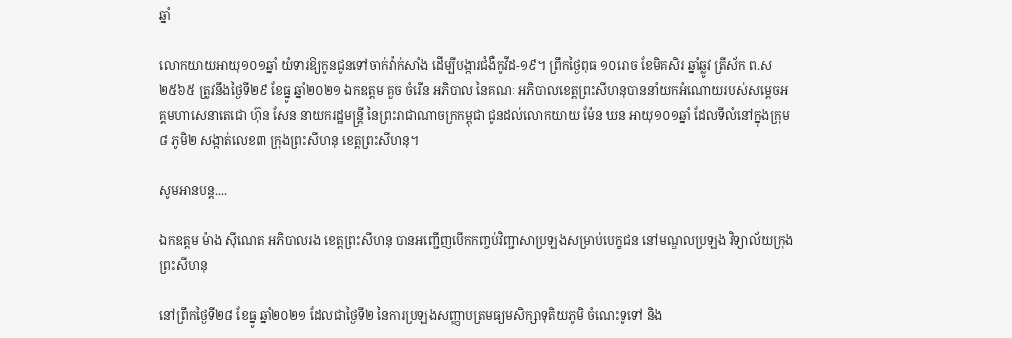ឆ្នាំ

លោកយាយអាយុ១០១ឆ្នាំ យំទារឱ្យកូនជូនទៅចាក់វ៉ាក់សាំង ដើម្បីបង្ការជំងឺកូវីដ-១៩។ ព្រឹកថ្ងៃពុធ ១០រោច ខែមិគសិរ ឆ្នាំឆ្លូវ ត្រីស័ក ព.ស ២៥៦៥ ត្រូវនឹងថ្ងៃទី២៩ ខែធ្នូ ឆ្នាំ២០២១ ឯកឧត្តម គួច ចំរើន អភិបាល នៃគណៈ អភិបាលខេត្តព្រះសីហនុបាននាំយកអំណោយរបស់សម្ដេចអគ្គមហាសេនាតេជោ ហ៊ុន សែន នាយករដ្ឋមន្ត្រី នៃព្រះរាជាណាចក្រកម្ពុជា ជូនដល់លោកយាយ ម៉ែន ឃន អាយុ១០១ឆ្នាំ ដែលទីលំនៅក្នុងក្រុម៨ ភូមិ២ សង្កាត់លេខ៣ ក្រុងព្រះសីហនុ ខេត្តព្រះសីហនុ។

សូមអានបន្ត....

ឯកឧត្ដម ម៉ាង សុីណេត អភិបាលរង ខេត្តព្រះសីហនុ បានអញ្ជើញបើកកញ្ចប់វិញ្ជាសាប្រឡងសម្រាប់បេក្ខជន នៅមណ្ឌលប្រឡង វិទ្យាល័យក្រុងព្រះសីហនុ

នៅព្រឹកថ្ងៃទី២៨ ខែធ្នូ ឆ្នាំ២០២១ ដែលជាថ្ងៃទី២ នៃការប្រឡងសញ្ញាបត្រមធ្យមសិក្សាទុតិយភូមិ ចំណេះទូទៅ និង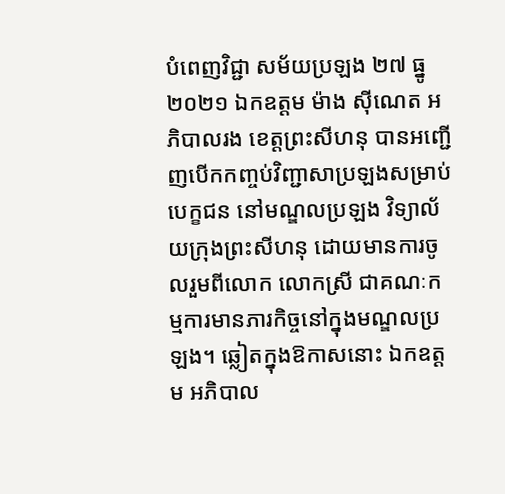បំពេញវិជ្ជា សម័យប្រឡង ២៧ ធ្នូ ២០២១ ឯកឧត្ដម ម៉ាង សុីណេត អភិបាលរង ខេត្តព្រះសីហនុ បានអញ្ជើញបើកកញ្ចប់វិញ្ជាសាប្រឡងសម្រាប់បេក្ខជន នៅមណ្ឌលប្រឡង វិទ្យាល័យក្រុងព្រះសីហនុ ដោយមានការចូលរួមពីលោក លោកស្រី ជាគណៈកម្មការមានភារកិច្ចនៅក្នុងមណ្ឌលប្រឡង។ ឆ្លៀតក្នុងឱកាសនោះ ឯកឧត្ដម អភិបាល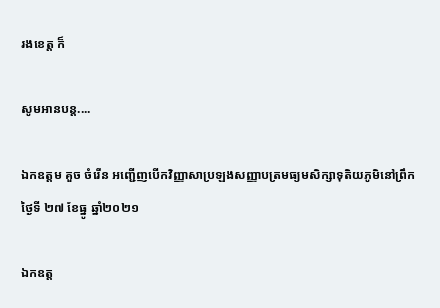រងខេត្ត ក៏

សូមអានបន្ត....

ឯកឧត្តម គួច ចំរើន អញ្ជើញបើកវិញ្ញាសាប្រឡងសញ្ញាបត្រមធ្យមសិក្សាទុតិយភូមិនៅព្រឹកថ្ងៃទី ២៧ ខែធ្នូ ឆ្នាំ២០២១

ឯកឧត្ត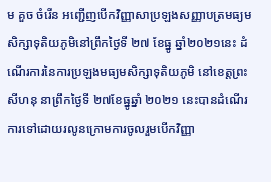ម គួច ចំរើន អញ្ជើញបើកវិញ្ញាសាប្រឡងសញ្ញាបត្រមធ្យមសិក្សាទុតិយភូមិនៅព្រឹកថ្ងៃទី ២៧ ខែធ្នូ ឆ្នាំ២០២១នេះ ដំណើរការនៃការប្រឡងមធ្យមសិក្សាទុតិយភូមិ នៅខេត្តព្រះសីហនុ នាព្រឹកថ្ងៃទី ២៧ខែធ្នូឆ្នាំ ២០២១ នេះបានដំណើរការទៅដោយរលូនក្រោមការចូលរួមបើកវិញ្ញា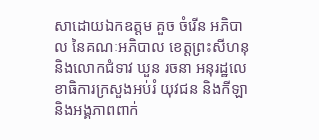សាដោយឯកឧត្តម គួច ចំរើន អភិបាល នៃគណៈអភិបាល ខេត្តព្រះសីហនុ និងលោកជំទាវ ឃួន រចនា អនុរដ្ឋលេខាធិការក្រសួងអប់រំ យុវជន និងកីឡា និងអង្គភាពពាក់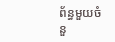ព័ន្ធមួយចំនួ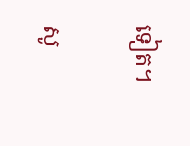ទៀត។

សូ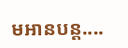មអានបន្ត....